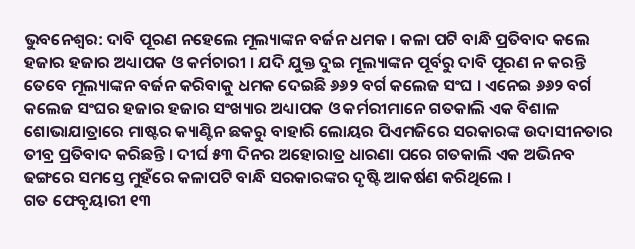ଭୁବନେଶ୍ବର: ଦାବି ପୂରଣ ନହେଲେ ମୂଲ୍ୟାଙ୍କନ ବର୍ଜନ ଧମକ । କଳା ପଟି ବାନ୍ଧି ପ୍ରତିବାଦ କଲେ ହଜାର ହଜାର ଅଧ୍ୟାପକ ଓ କର୍ମଚାରୀ । ଯଦି ଯୁକ୍ତ ଦୁଇ ମୂଲ୍ୟାଙ୍କନ ପୂର୍ବରୁ ଦାବି ପୂରଣ ନ କରନ୍ତି ତେବେ ମୂଲ୍ୟାଙ୍କନ ବର୍ଜନ କରିବାକୁ ଧମକ ଦେଇଛି ୬୬୨ ବର୍ଗ କଲେଜ ସଂଘ । ଏନେଇ ୬୬୨ ବର୍ଗ କଲେଜ ସଂଘର ହଜାର ହଜାର ସଂଖ୍ୟାର ଅଧ୍ୟାପକ ଓ କର୍ମରୀମାନେ ଗତକାଲି ଏକ ବିଶାଳ ଶୋଭାଯାତ୍ରାରେ ମାଷ୍ଟର କ୍ୟାଣ୍ଟିନ ଛକରୁ ବାହାରି ଲୋୟର ପିଏମଜିରେ ସରକାରଙ୍କ ଉଦାସୀନତାର ତୀବ୍ର ପ୍ରତିବାଦ କରିଛନ୍ତି । ଦୀର୍ଘ ୫୩ ଦିନର ଅହୋରାତ୍ର ଧାରଣା ପରେ ଗତକାଲି ଏକ ଅଭିନବ ଢଙ୍ଗରେ ସମସ୍ତେ ମୁହଁରେ କଳାପଟି ବାନ୍ଧି ସରକାରଙ୍କର ଦୃଷ୍ଟି ଆକର୍ଷଣ କରିଥିଲେ ।
ଗତ ଫେବୃୟାରୀ ୧୩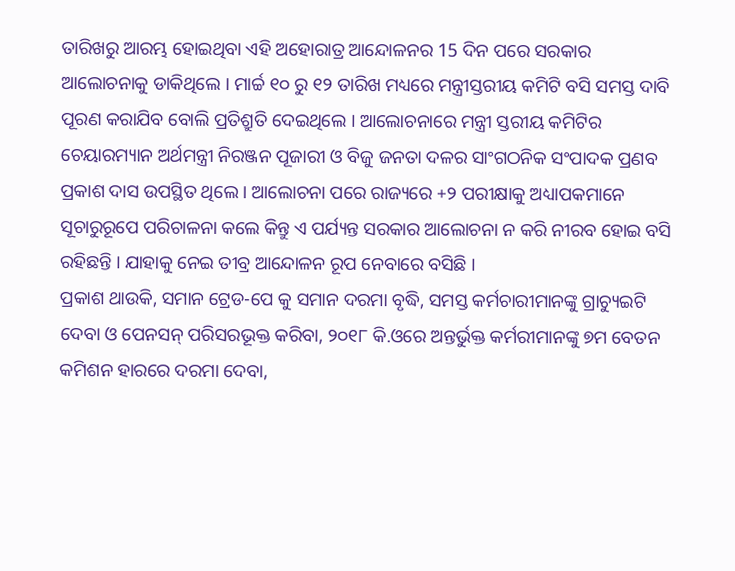ତାରିଖରୁ ଆରମ୍ଭ ହୋଇଥିବା ଏହି ଅହୋରାତ୍ର ଆନ୍ଦୋଳନର 15 ଦିନ ପରେ ସରକାର ଆଲୋଚନାକୁ ଡାକିଥିଲେ । ମାର୍ଚ୍ଚ ୧୦ ରୁ ୧୨ ତାରିଖ ମଧ୍ୟରେ ମନ୍ତ୍ରୀସ୍ତରୀୟ କମିଟି ବସି ସମସ୍ତ ଦାବି ପୂରଣ କରାଯିବ ବୋଲି ପ୍ରତିଶ୍ରୁତି ଦେଇଥିଲେ । ଆଲୋଚନାରେ ମନ୍ତ୍ରୀ ସ୍ତରୀୟ କମିଟିର ଚେୟାରମ୍ୟାନ ଅର୍ଥମନ୍ତ୍ରୀ ନିରଞ୍ଜନ ପୂଜାରୀ ଓ ବିଜୁ ଜନତା ଦଳର ସାଂଗଠନିକ ସଂପାଦକ ପ୍ରଣବ ପ୍ରକାଶ ଦାସ ଉପସ୍ଥିତ ଥିଲେ । ଆଲୋଚନା ପରେ ରାଜ୍ୟରେ +୨ ପରୀକ୍ଷାକୁ ଅଧ୍ୟାପକମାନେ ସୂଚାରୁରୂପେ ପରିଚାଳନା କଲେ କିନ୍ତୁ ଏ ପର୍ଯ୍ୟନ୍ତ ସରକାର ଆଲୋଚନା ନ କରି ନୀରବ ହୋଇ ବସି ରହିଛନ୍ତି । ଯାହାକୁ ନେଇ ତୀବ୍ର ଆନ୍ଦୋଳନ ରୂପ ନେବାରେ ବସିଛି ।
ପ୍ରକାଶ ଥାଉକି, ସମାନ ଟ୍ରେଡ-ପେ କୁ ସମାନ ଦରମା ବୃଦ୍ଧି, ସମସ୍ତ କର୍ମଚାରୀମାନଙ୍କୁ ଗ୍ରାଚ୍ୟୁଇଟି ଦେବା ଓ ପେନସନ୍ ପରିସରଭୂକ୍ତ କରିବା, ୨୦୧୮ କି.ଓରେ ଅନ୍ତର୍ଭୁକ୍ତ କର୍ମରୀମାନଙ୍କୁ ୭ମ ବେତନ କମିଶନ ହାରରେ ଦରମା ଦେବା,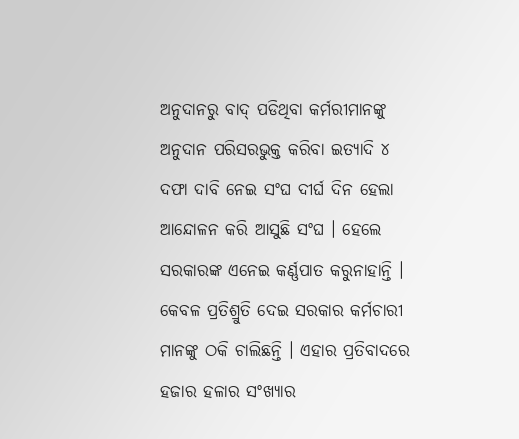ଅନୁଦାନରୁ ବାଦ୍ ପଡିଥିବା କର୍ମରୀମାନଙ୍କୁ ଅନୁଦାନ ପରିସରଭୁକ୍ତ କରିବା ଇତ୍ୟାଦି ୪ ଦଫା ଦାବି ନେଇ ସଂଘ ଦୀର୍ଘ ଦିନ ହେଲା ଆନ୍ଦୋଳନ କରି ଆସୁଛି ସଂଘ । ହେଲେ ସରକାରଙ୍କ ଏନେଇ କର୍ଣ୍ଣପାତ କରୁନାହାନ୍ତି ।
କେବଳ ପ୍ରତିଶ୍ରୁତି ଦେଇ ସରକାର କର୍ମଚାରୀ ମାନଙ୍କୁ ଠକି ଚାଲିଛନ୍ତି । ଏହାର ପ୍ରତିବାଦରେ ହଜାର ହଳାର ସଂଖ୍ୟାର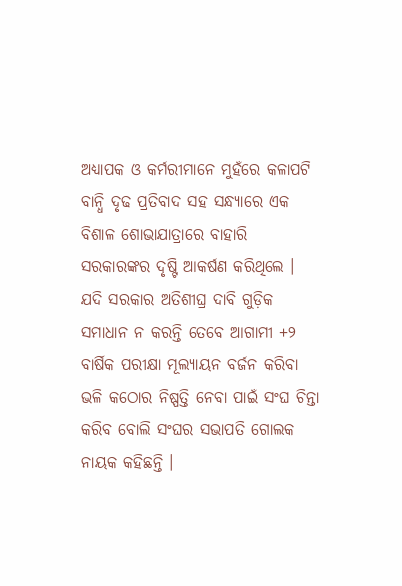ଅଧ୍ୟାପକ ଓ କର୍ମରୀମାନେ ମୁହଁରେ କଳାପଟି ବାନ୍ଧି ଦୃଢ ପ୍ରତିବାଦ ସହ ସନ୍ଧ୍ୟାରେ ଏକ ବିଶାଳ ଶୋଭାଯାତ୍ରାରେ ବାହାରି ସରକାରଙ୍କର ଦୃଷ୍ଟି ଆକର୍ଷଣ କରିଥିଲେ । ଯଦି ସରକାର ଅତିଶୀଘ୍ର ଦାବି ଗୁଡ଼ିକ ସମାଧାନ ନ କରନ୍ତି ତେବେ ଆଗାମୀ +୨ ବାର୍ଷିକ ପରୀକ୍ଷା ମୂଲ୍ୟାୟନ ବର୍ଜନ କରିବା ଭଳି କଠୋର ନିଷ୍ପତ୍ତି ନେବା ପାଇଁ ସଂଘ ଚିନ୍ତା କରିବ ବୋଲି ସଂଘର ସଭାପତି ଗୋଲକ ନାୟକ କହିଛନ୍ତି ।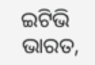ଇଟିଭି ଭାରତ,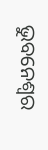ଭୁବନେଶ୍ବର